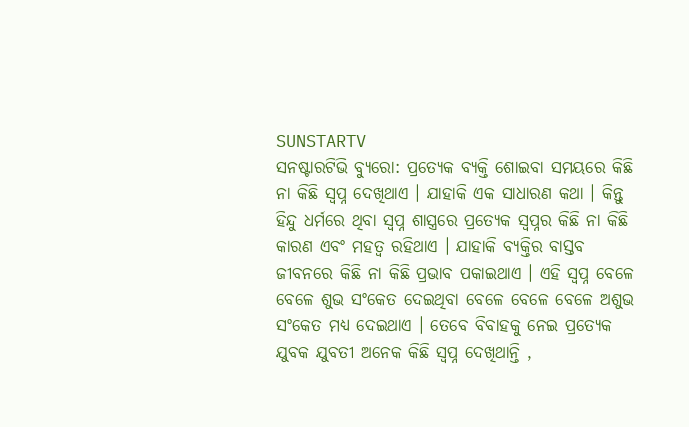SUNSTARTV
ସନଷ୍ଟାରଟିଭି ବ୍ୟୁରୋ: ପ୍ରତ୍ୟେକ ବ୍ୟକ୍ତି ଶୋଇବା ସମୟରେ କିଛି ନା କିଛି ସ୍ୱପ୍ନ ଦେଖିଥାଏ । ଯାହାକି ଏକ ସାଧାରଣ କଥା । କିନ୍ତୁ ହିନ୍ଦୁ ଧର୍ମରେ ଥିବା ସ୍ୱପ୍ନ ଶାସ୍ତ୍ରରେ ପ୍ରତ୍ୟେକ ସ୍ୱପ୍ନର କିଛି ନା କିଛି କାରଣ ଏବଂ ମହତ୍ୱ ରହିଥାଏ । ଯାହାକି ବ୍ୟକ୍ତିର ବାସ୍ତବ ଜୀବନରେ କିଛି ନା କିଛି ପ୍ରଭାବ ପକାଇଥାଏ । ଏହି ସ୍ୱପ୍ନ ବେଳେ ବେଳେ ଶୁଭ ସଂକେତ ଦେଇଥିବା ବେଳେ ବେଳେ ବେଳେ ଅଶୁଭ ସଂକେତ ମଧ୍ୟ ଦେଇଥାଏ । ତେବେ ବିବାହକୁ ନେଇ ପ୍ରତ୍ୟେକ ଯୁବକ ଯୁବତୀ ଅନେକ କିଛି ସ୍ୱପ୍ନ ଦେଖିଥାନ୍ତି ,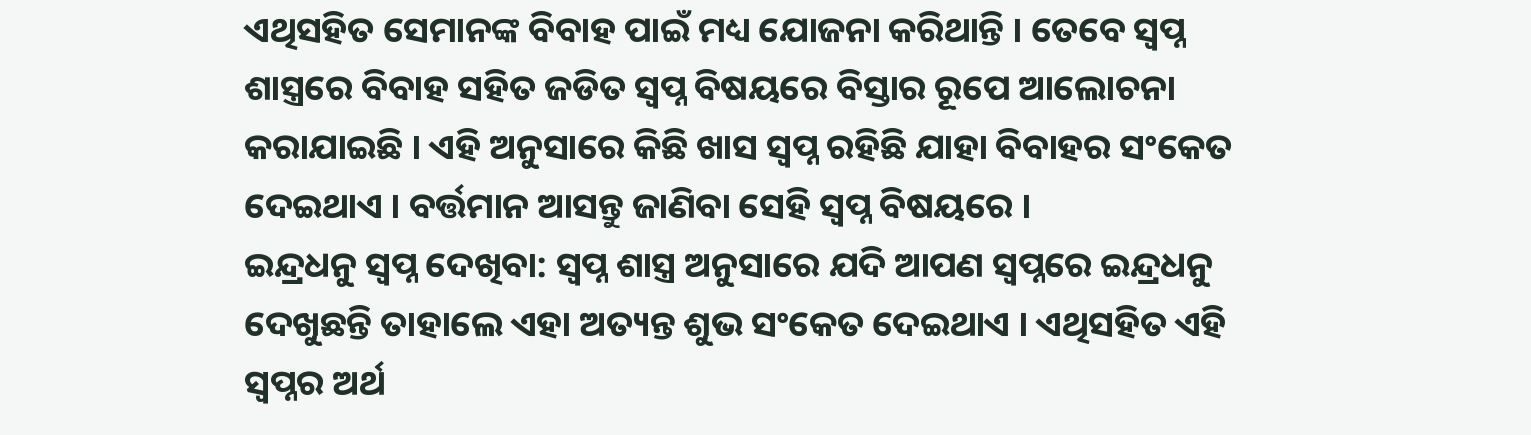ଏଥିସହିତ ସେମାନଙ୍କ ବିବାହ ପାଇଁ ମଧ୍ୟ ଯୋଜନା କରିଥାନ୍ତି । ତେବେ ସ୍ୱପ୍ନ ଶାସ୍ତ୍ରରେ ବିବାହ ସହିତ ଜଡିତ ସ୍ୱପ୍ନ ବିଷୟରେ ବିସ୍ତାର ରୂପେ ଆଲୋଚନା କରାଯାଇଛି । ଏହି ଅନୁସାରେ କିଛି ଖାସ ସ୍ୱପ୍ନ ରହିଛି ଯାହା ବିବାହର ସଂକେତ ଦେଇଥାଏ । ବର୍ତ୍ତମାନ ଆସନ୍ତୁ ଜାଣିବା ସେହି ସ୍ୱପ୍ନ ବିଷୟରେ ।
ଇନ୍ଦ୍ରଧନୁ ସ୍ୱପ୍ନ ଦେଖିବା: ସ୍ୱପ୍ନ ଶାସ୍ତ୍ର ଅନୁସାରେ ଯଦି ଆପଣ ସ୍ୱପ୍ନରେ ଇନ୍ଦ୍ରଧନୁ ଦେଖୁଛନ୍ତି ତାହାଲେ ଏହା ଅତ୍ୟନ୍ତ ଶୁଭ ସଂକେତ ଦେଇଥାଏ । ଏଥିସହିତ ଏହି ସ୍ୱପ୍ନର ଅର୍ଥ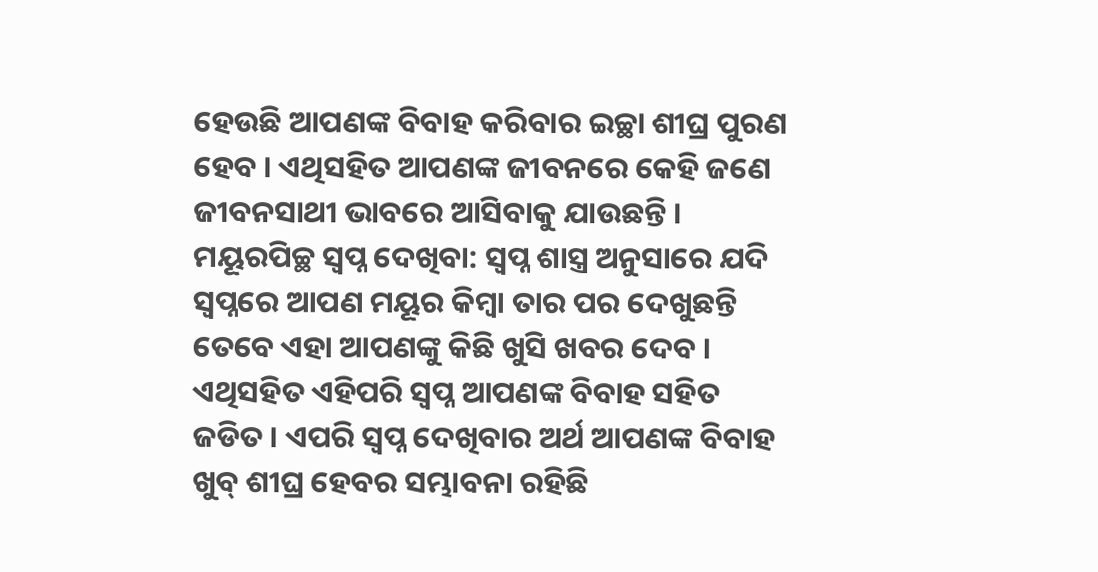ହେଉଛି ଆପଣଙ୍କ ବିବାହ କରିବାର ଇଚ୍ଛା ଶୀଘ୍ର ପୁରଣ ହେବ । ଏଥିସହିତ ଆପଣଙ୍କ ଜୀବନରେ କେହି ଜଣେ ଜୀବନସାଥୀ ଭାବରେ ଆସିବାକୁ ଯାଉଛନ୍ତି ।
ମୟୂରପିଚ୍ଛ ସ୍ୱପ୍ନ ଦେଖିବା: ସ୍ୱପ୍ନ ଶାସ୍ତ୍ର ଅନୁସାରେ ଯଦି ସ୍ୱପ୍ନରେ ଆପଣ ମୟୂର କିମ୍ବା ତାର ପର ଦେଖୁଛନ୍ତି ତେବେ ଏହା ଆପଣଙ୍କୁ କିଛି ଖୁସି ଖବର ଦେବ । ଏଥିସହିତ ଏହିପରି ସ୍ୱପ୍ନ ଆପଣଙ୍କ ବିବାହ ସହିତ ଜଡିତ । ଏପରି ସ୍ୱପ୍ନ ଦେଖିବାର ଅର୍ଥ ଆପଣଙ୍କ ବିବାହ ଖୁବ୍ ଶୀଘ୍ର ହେବର ସମ୍ଭାବନା ରହିଛି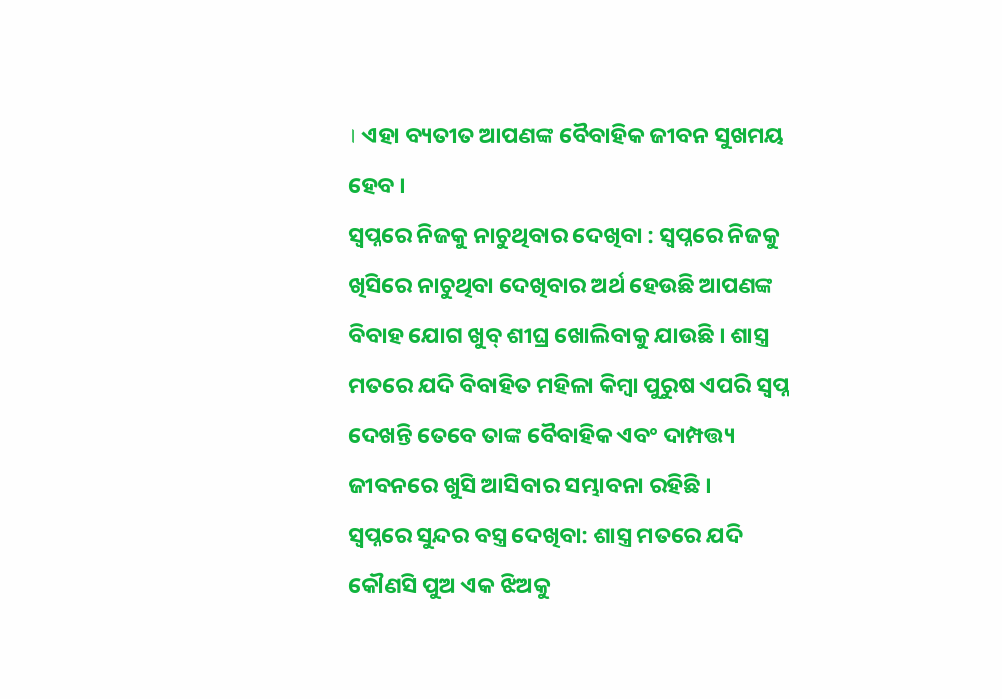। ଏହା ବ୍ୟତୀତ ଆପଣଙ୍କ ବୈବାହିକ ଜୀବନ ସୁଖମୟ ହେବ ।
ସ୍ୱପ୍ନରେ ନିଜକୁ ନାଚୁଥିବାର ଦେଖିବା : ସ୍ୱପ୍ନରେ ନିଜକୁ ଖିସିରେ ନାଚୁଥିବା ଦେଖିବାର ଅର୍ଥ ହେଉଛି ଆପଣଙ୍କ ବିବାହ ଯୋଗ ଖୁବ୍ ଶୀଘ୍ର ଖୋଲିବାକୁ ଯାଉଛି । ଶାସ୍ତ୍ର ମତରେ ଯଦି ବିବାହିତ ମହିଳା କିମ୍ବା ପୁରୁଷ ଏପରି ସ୍ୱପ୍ନ ଦେଖନ୍ତି ତେବେ ତାଙ୍କ ବୈବାହିକ ଏବଂ ଦାମ୍ପତ୍ତ୍ୟ ଜୀବନରେ ଖୁସି ଆସିବାର ସମ୍ଭାବନା ରହିଛି ।
ସ୍ୱପ୍ନରେ ସୁନ୍ଦର ବସ୍ତ୍ର ଦେଖିବା: ଶାସ୍ତ୍ର ମତରେ ଯଦି କୌଣସି ପୁଅ ଏକ ଝିଅକୁ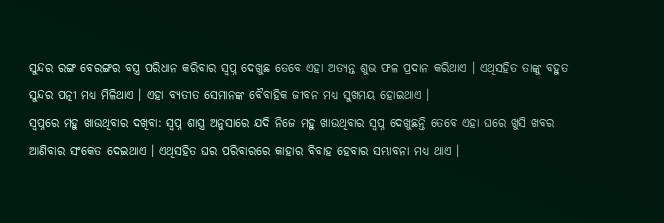ସୁନ୍ଦର ରଙ୍ଗ ବେରଙ୍ଗର ବସ୍ତ୍ର ପରିଧାନ କରିବାର ସ୍ୱପ୍ନ ଦେଖୁଛ ତେବେ ଏହା ଅତ୍ୟନ୍ତ ଶୁଭ ଫଳ ପ୍ରଦାନ କରିଥାଏ । ଏଥିସହିତ ତାଙ୍କୁ ବହୁତ ସୁନ୍ଦର ପତ୍ନୀ ମଧ୍ୟ ମିଳିଥାଏ । ଏହା ବ୍ୟତୀତ ସେମାନଙ୍କ ବୈବାହିକ ଜୀବନ ମଧ୍ୟ ସୁଖମୟ ହୋଇଥାଏ ।
ସ୍ୱପ୍ନରେ ମହୁ ଖାଉଥିବାର ଦଖିବା: ସ୍ୱପ୍ନ ଶାସ୍ତ୍ର ଅନୁସାରେ ଯଦି ନିଜେ ମହୁ ଖାଉଥିବାର ସ୍ୱପ୍ନ ଦେଖୁଛନ୍ତି ତେବେ ଏହା ଘରେ ଖୁସି ଖବର ଆଣିବାର ସଂକେତ ଦେଇଥାଏ । ଏଥିସହିତ ଘର ପରିବାରରେ କାହାର ବିବାହ ହେବାର ସମ୍ଭାବନା ମଧ୍ୟ ଥାଏ ।